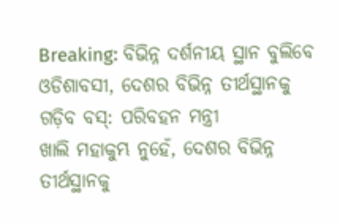Breaking: ବିଭିନ୍ନ ଦର୍ଶନୀୟ ସ୍ଥାନ ବୁଲିବେ ଓଡିଶାବସୀ, ଦେଶର ବିଭିନ୍ନ ତୀର୍ଥସ୍ଥାନକୁ ଗଡ଼ିବ ବସ୍: ପରିବହନ ମନ୍ତ୍ରୀ
ଖାଲି ମହାକୁମ୍ଭ ନୁହେଁ, ଦେଶର ବିଭିନ୍ନ ତୀର୍ଥସ୍ଥାନକୁ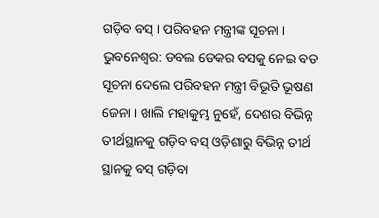ଗଡ଼ିବ ବସ୍ । ପରିବହନ ମନ୍ତ୍ରୀଙ୍କ ସୂଚନା ।
ଭୁବନେଶ୍ବର: ଡବଲ ଡେକର ବସକୁ ନେଇ ବଡ ସୂଚନା ଦେଲେ ପରିବହନ ମନ୍ତ୍ରୀ ବିଭୂତି ଭୂଷଣ ଜେନା । ଖାଲି ମହାକୁମ୍ଭ ନୁହେଁ, ଦେଶର ବିଭିନ୍ନ ତୀର୍ଥସ୍ଥାନକୁ ଗଡ଼ିବ ବସ୍ ଓଡ଼ିଶାରୁ ବିଭିନ୍ନ ତୀର୍ଥ ସ୍ଥାନକୁ ବସ୍ ଗଡ଼ିବା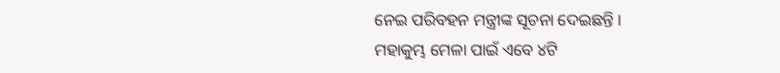ନେଇ ପରିବହନ ମନ୍ତ୍ରୀଙ୍କ ସୂଚନା ଦେଇଛନ୍ତି ।
ମହାକୁମ୍ଭ ମେଳା ପାଇଁ ଏବେ ୪ଟି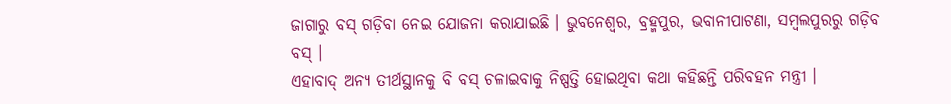ଜାଗାରୁ ବସ୍ ଗଡ଼ିବା ନେଇ ଯୋଜନା କରାଯାଇଛି । ଭୁବନେଶ୍ବର, ବ୍ରହ୍ମପୁର, ଭବାନୀପାଟଣା, ସମ୍ବଲପୁରରୁ ଗଡ଼ିବ ବସ୍ ।
ଏହାବାଦ୍ ଅନ୍ୟ ତୀର୍ଥସ୍ଥାନକୁ ବି ବସ୍ ଚଳାଇବାକୁ ନିଷ୍ପତ୍ତି ହୋଇଥିବା କଥା କହିଛନ୍ତି ପରିବହନ ମନ୍ତ୍ରୀ ।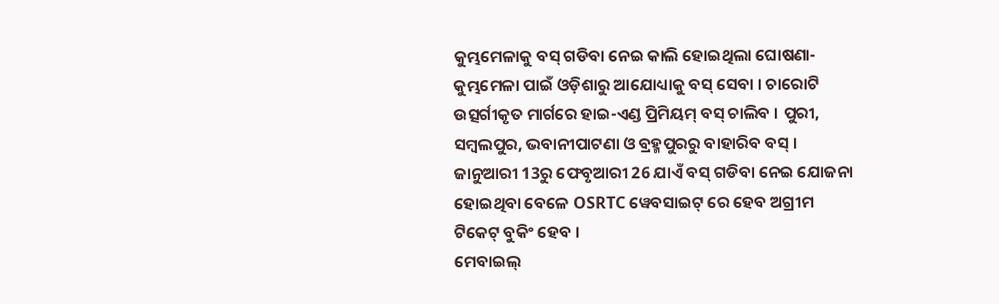କୁମ୍ଭମେଳାକୁ ବସ୍ ଗଡିବା ନେଇ କାଲି ହୋଇଥିଲା ଘୋଷଣା- କୁମ୍ଭମେଳା ପାଇଁ ଓଡ଼ିଶାରୁ ଆଯୋଧ୍ୟାକୁ ବସ୍ ସେବା । ଚାରୋଟି ଉତ୍ସର୍ଗୀକୃତ ମାର୍ଗରେ ହାଇ-ଏଣ୍ଡ ପ୍ରିମିୟମ୍ ବସ୍ ଚାଲିବ । ପୁରୀ, ସମ୍ୱଲପୁର, ଭବାନୀପାଟଣା ଓ ବ୍ରହ୍ମପୁରରୁ ବାହାରିବ ବସ୍ । ଜାନୁଆରୀ 13ରୁ ଫେବୃଆରୀ 26 ଯାଏଁ ବସ୍ ଗଡିବା ନେଇ ଯୋଜନା ହୋଇଥିବା ବେଳେ OSRTC ୱେବସାଇଟ୍ ରେ ହେବ ଅଗ୍ରୀମ ଟିକେଟ୍ ବୁକିଂ ହେବ ।
ମେବାଇଲ୍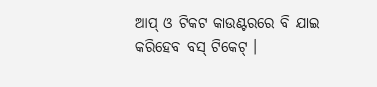ଆପ୍ ଓ ଟିକଟ କାଉଣ୍ଟରରେ ବି ଯାଇ କରିହେବ ବସ୍ ଟିକେଟ୍ ।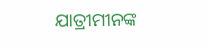ଯାତ୍ରୀମୀନଙ୍କ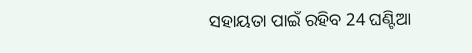ସହାୟତା ପାଇଁ ରହିବ 24 ଘଣ୍ଟିଆ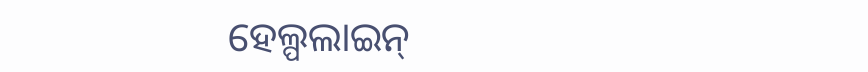ହେଲ୍ପଲାଇନ୍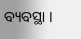ବ୍ୟବସ୍ଥା ।